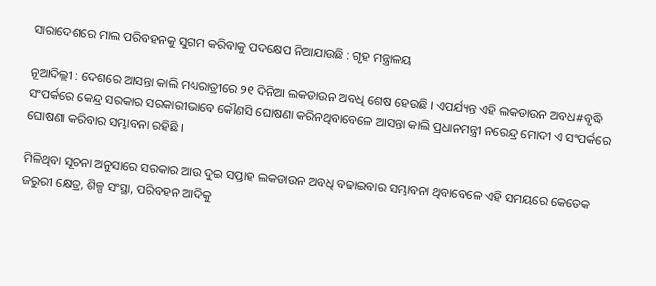ସାରାଦେଶରେ ମାଲ ପରିବହନକୁ ସୁଗମ କରିବାକୁ ପଦକ୍ଷେପ ନିଆଯାଉଛି : ଗୃହ ମନ୍ତ୍ରାଳୟ

ନୂଆଦିଲ୍ଲୀ : ଦେଶରେ ଆସନ୍ତା କାଲି ମଧ୍ୟରାତ୍ରୀରେ ୨୧ ଦିନିଆ ଲକଡାଉନ ଅବଧି ଶେଷ ହେଉଛି । ଏପର୍ଯ୍ୟନ୍ତ ଏହି ଲକଡାଉନ ଅବଧ#ବୃଦ୍ଧି ସଂପର୍କରେ କେନ୍ଦ୍ର ସରକାର ସରକାରୀଭାବେ କୌଣସି ଘୋଷଣା କରିନଥିବାବେଳେ ଆସନ୍ତା କାଲି ପ୍ରଧାନମନ୍ତ୍ରୀ ନରେନ୍ଦ୍ର ମୋଦୀ ଏ ସଂପର୍କରେ ଘୋଷଣା କରିବାର ସମ୍ଭାବନା ରହିଛି ।

ମିଳିଥିବା ସୂଚନା ଅନୁସାରେ ସରକାର ଆଉ ଦୁଇ ସପ୍ତାହ ଲକଡାଉନ ଅବଧି ବଢାଇବାର ସମ୍ଭାବନା ଥିବାବେଳେ ଏହି ସମୟରେ କେତେକ ଜରୁରୀ କ୍ଷେତ୍ର, ଶିଳ୍ପ ସଂସ୍ଥା, ପରିବହନ ଆଦିକୁ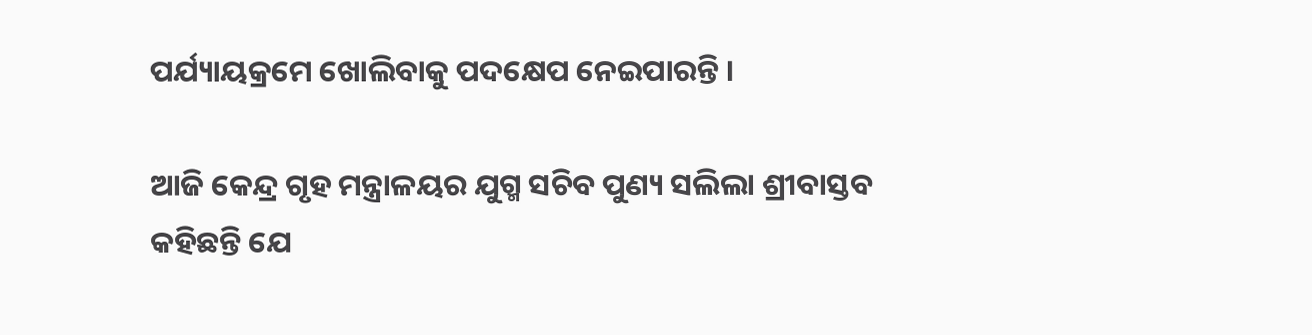ପର୍ଯ୍ୟାୟକ୍ରମେ ଖୋଲିବାକୁ ପଦକ୍ଷେପ ନେଇପାରନ୍ତି ।

ଆଜି କେନ୍ଦ୍ର ଗୃହ ମନ୍ତ୍ରାଳୟର ଯୁଗ୍ମ ସଚିବ ପୁଣ୍ୟ ସଲିଲା ଶ୍ରୀବାସ୍ତବ କହିଛନ୍ତି ଯେ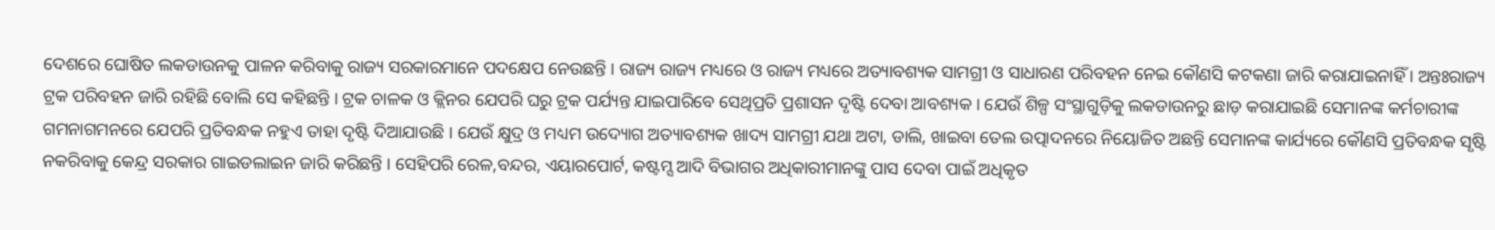ଦେଶରେ ଘୋଷିତ ଲକଡାଉନକୁ ପାଳନ କରିବାକୁ ରାଜ୍ୟ ସରକାରମାନେ ପଦକ୍ଷେପ ନେଉଛନ୍ତି । ରାଜ୍ୟ ରାଜ୍ୟ ମଧ୍ୟରେ ଓ ରାଜ୍ୟ ମଧ୍ୟରେ ଅତ୍ୟାବଶ୍ୟକ ସାମଗ୍ରୀ ଓ ସାଧାରଣ ପରିବହନ ନେଇ କୌଣସି କଟକଣା ଜାରି କରାଯାଇନାହିଁ । ଅନ୍ତଃରାଜ୍ୟ ଟ୍ରକ ପରିବହନ ଜାରି ରହିଛି ବୋଲି ସେ କହିଛନ୍ତି । ଟ୍ରକ ଚାଳକ ଓ କ୍ଲିନର ଯେପରି ଘରୁ ଟ୍ରକ ପର୍ଯ୍ୟନ୍ତ ଯାଇପାରିବେ ସେଥିପ୍ରତି ପ୍ରଶାସନ ଦୃଷ୍ଟି ଦେବା ଆବଶ୍ୟକ । ଯେଉଁ ଶିଳ୍ପ ସଂସ୍ଥାଗୁଡ଼ିକୁ ଲକଡାଉନରୁ ଛାଡ଼ କରାଯାଇଛି ସେମାନଙ୍କ କର୍ମଚାରୀଙ୍କ ଗମନାଗମନରେ ଯେପରି ପ୍ରତିବନ୍ଧକ ନହୁଏ ତାହା ଦୃଷ୍ଟି ଦିଆଯାଉଛି । ଯେଉଁ କ୍ଷୁଦ୍ର ଓ ମଧ୍ୟମ ଉଦ୍ୟୋଗ ଅତ୍ୟାବଶ୍ୟକ ଖାଦ୍ୟ ସାମଗ୍ରୀ ଯଥା ଅଟା, ଡାଲି, ଖାଇବା ତେଲ ଉତ୍ପାଦନରେ ନିୟୋଜିତ ଅଛନ୍ତି ସେମାନଙ୍କ କାର୍ଯ୍ୟରେ କୌଣସି ପ୍ରତିବନ୍ଧକ ସୃଷ୍ଟି ନକରିବାକୁ କେନ୍ଦ୍ର ସରକାର ଗାଇଡଲାଇନ ଜାରି କରିଛନ୍ତି । ସେହିପରି ରେଳ,ବନ୍ଦର, ଏୟାରପୋର୍ଟ, କଷ୍ଟମ୍ସ ଆଦି ବିଭାଗର ଅଧିକାରୀମାନଙ୍କୁ ପାସ ଦେବା ପାଇଁ ଅଧିକୃତ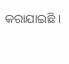କରାଯାଇଛି ।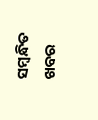ସମ୍ବନ୍ଧିତ ଖବର